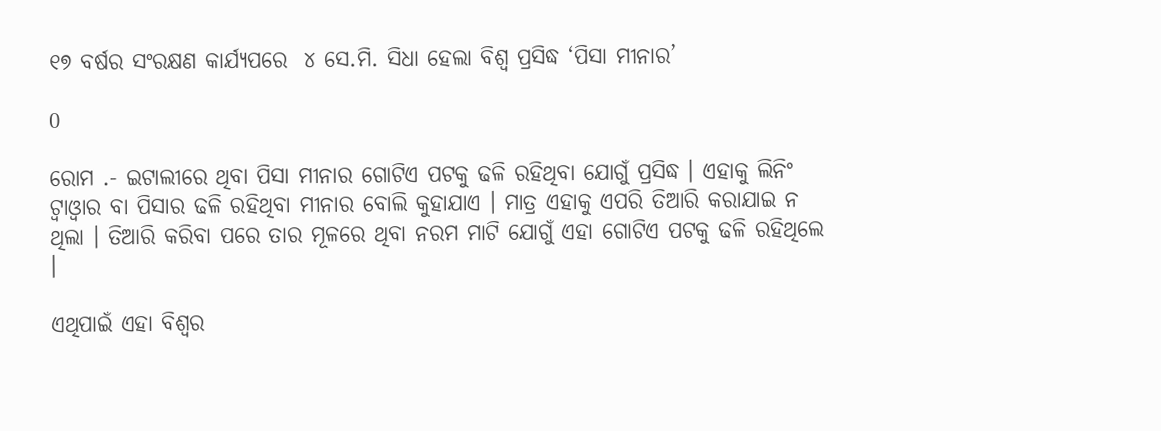୧୭ ବର୍ଷର ସଂରକ୍ଷଣ କାର୍ଯ୍ୟପରେ  ୪ ସେ.ମି. ସିଧା ହେଲା ବିଶ୍ୱ ପ୍ରସିଦ୍ଧ ‘ପିସା ମୀନାର’

0

ରୋମ .- ଇଟାଲୀରେ ଥିବା ପିସା ମୀନାର ଗୋଟିଏ ପଟକୁ ଢଳି ରହିଥିବା ଯୋଗୁଁ ପ୍ରସିଦ୍ଧ । ଏହାକୁ ଲିନିଂ ଟ୍ୱାଓ୍ୱାର ବା ପିସାର ଢଳି ରହିଥିବା ମୀନାର ବୋଲି କୁହାଯାଏ । ମାତ୍ର ଏହାକୁ ଏପରି ତିଆରି କରାଯାଇ ନ ଥିଲା । ତିଆରି କରିବା ପରେ ତାର ମୂଳରେ ଥିବା ନରମ ମାଟି ଯୋଗୁଁ ଏହା ଗୋଟିଏ ପଟକୁ ଢଳି ରହିଥିଲେ ।

ଏଥିପାଇଁ ଏହା ବିଶ୍ୱର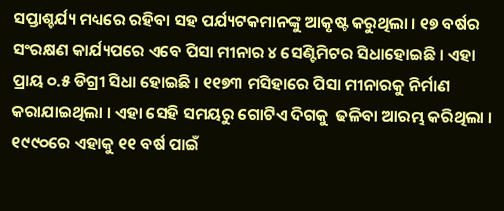ସପ୍ତାଶ୍ଚର୍ଯ୍ୟ ମଧ୍ୟରେ ରହିବା ସହ ପର୍ଯ୍ୟଟକମାନଙ୍କୁ ଆକୃଷ୍ଟ କରୁଥିଲା । ୧୭ ବର୍ଷର ସଂରକ୍ଷଣ କାର୍ଯ୍ୟପରେ ଏବେ ପିସା ମୀନାର ୪ ସେଣ୍ଟିମିଟର ସିଧାହୋଇଛି । ଏହା ପ୍ରାୟ ୦.୫ ଡିଗ୍ରୀ ସିଧା ହୋଇଛି । ୧୧୭୩ ମସିହାରେ ପିସା ମୀନାରକୁ ନିର୍ମାଣ କରାଯାଇଥିଲା । ଏହା ସେହି ସମୟରୁ ଗୋଟିଏ ଦିଗକୁ  ଢଳିବା ଆରମ୍ଭ କରିଥିଲା । ୧୯୯୦ରେ ଏହାକୁ ୧୧ ବର୍ଷ ପାଇଁ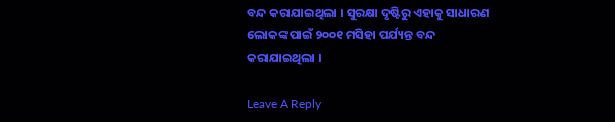ବନ୍ଦ କରାଯାଇଥିଲା । ସୁରକ୍ଷା ଦୃଷ୍ଟିରୁ ଏହାକୁ ସାଧାରଣ ଲୋକଙ୍କ ପାଇଁ ୨୦୦୧ ମସିହା ପର୍ଯ୍ୟନ୍ତ ବନ୍ଦ କରାଯାଇଥିଲା ।

Leave A Reply